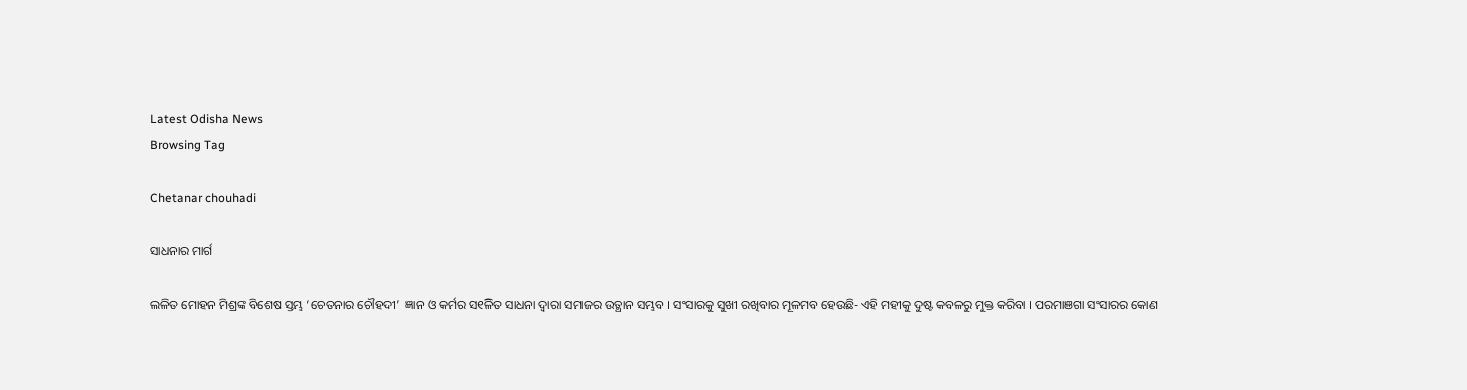Latest Odisha News
Browsing Tag

Chetanar chouhadi

ସାଧନାର ମାର୍ଗ

ଲଳିତ ମୋହନ ମିଶ୍ରଙ୍କ ବିଶେଷ ସ୍ତମ୍ଭ ‘ଚେତନାର ଚୌହଦୀ’  ଜ୍ଞାନ ଓ କର୍ମର ସ୧ିଳିତ ସାଧନା ଦ୍ୱାରା ସମାଜର ଉତ୍ଥାନ ସମ୍ଭବ । ସଂସାରକୁ ସୁଖୀ ରଖିବାର ମୂଳମବ ହେଉଛି- ଏହି ମହୀକୁ ଦୁଷ୍ଟ କବଳରୁ ମୁକ୍ତ କରିବା । ପରମାଞଗା ସଂସାରର କୋଣ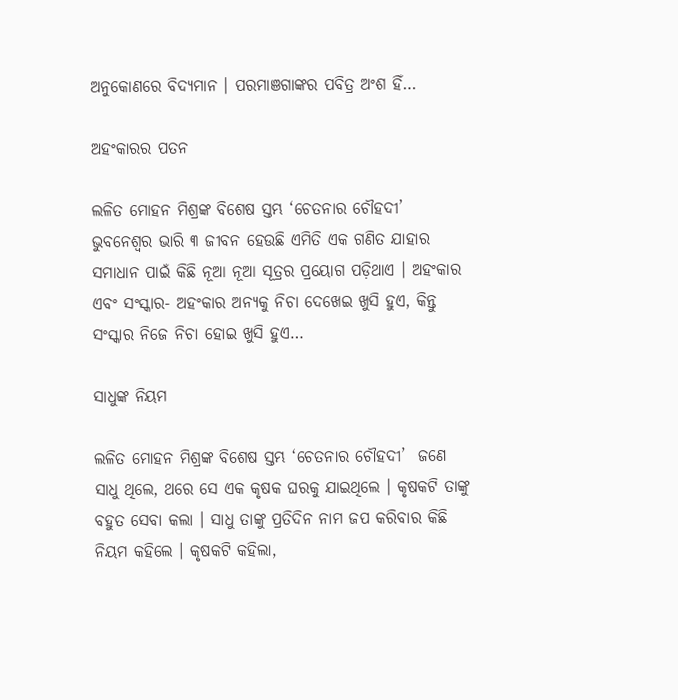ଅନୁକୋଣରେ ବିଦ୍ୟମାନ । ପରମାଞଗାଙ୍କର ପବିତ୍ର ଅଂଶ ହିଁ…

ଅହଂକାରର ପତନ

ଲଳିତ ମୋହନ ମିଶ୍ରଙ୍କ ବିଶେଷ ସ୍ତମ୍ଭ ‘ଚେତନାର ଚୌହଦୀ’  ଭୁବନେଶ୍ୱର ଭାରି ୩ ଜୀବନ ହେଉଛି ଏମିତି ଏକ ଗଣିତ ଯାହାର ସମାଧାନ ପାଇଁ କିଛି ନୂଆ ନୂଆ ସୂତ୍ରର ପ୍ରୟୋଗ ପଡ଼ିଥାଏ । ଅହଂକାର ଏବଂ ସଂସ୍କାର- ଅହଂକାର ଅନ୍ୟକୁ ନିଚା ଦେଖେଇ ଖୁସି ହୁଏ, କିନ୍ତୁ ସଂସ୍କାର ନିଜେ ନିଚା ହୋଇ ଖୁସି ହୁଏ…

ସାଧୁଙ୍କ ନିୟମ

ଲଳିତ ମୋହନ ମିଶ୍ରଙ୍କ ବିଶେଷ ସ୍ତମ୍ଭ ‘ଚେତନାର ଚୌହଦୀ’  ଜଣେ ସାଧୁ ଥିଲେ, ଥରେ ସେ ଏକ କୃଷକ ଘରକୁ ଯାଇଥିଲେ । କୃଷକଟି ତାଙ୍କୁ ବହୁତ ସେବା କଲା । ସାଧୁ ତାଙ୍କୁ ପ୍ରତିଦିନ ନାମ ଜପ କରିବାର କିଛି ନିୟମ କହିଲେ । କୃଷକଟି କହିଲା,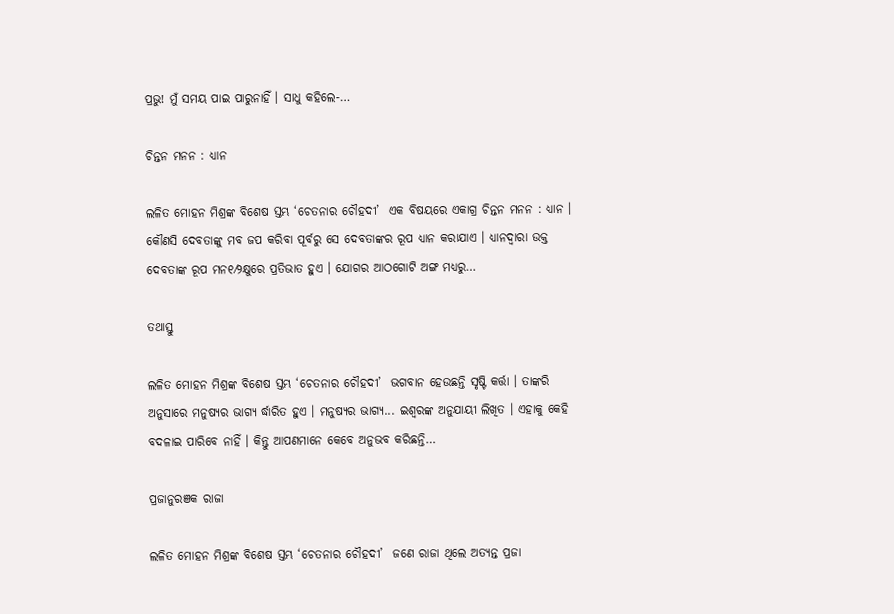ପ୍ରଭୁ! ମୁଁ ସମୟ ପାଇ ପାରୁନାହିଁ । ସାଧୁ କହିଲେ-…

ଚିନ୍ତନ ମନନ : ଧ୍ୟାନ

ଲଳିତ ମୋହନ ମିଶ୍ରଙ୍କ ବିଶେଷ ସ୍ତମ୍ଭ ‘ଚେତନାର ଚୌହଦୀ’  ଏକ ବିଷୟରେ ଏକାଗ୍ର ଚିନ୍ତନ ମନନ : ଧ୍ୟାନ । କୌଣସି ଦେବତାଙ୍କୁ ମବ ଜପ କରିବା ପୂର୍ବରୁ ସେ ଦେବତାଙ୍କର ରୂପ ଧ୍ୟାନ କରାଯାଏ । ଧ୍ୟାନଦ୍ୱାରା ଉକ୍ତ ଦେବତାଙ୍କ ରୂପ ମନ୧⁄୨କ୍ଷୁରେ ପ୍ରତିଭାତ ହୁଏ । ଯୋଗର ଆଠଗୋଟି ଅଙ୍ଗ ମଧ୍ୟରୁ…

ତଥାସ୍ତୁ

ଲଳିତ ମୋହନ ମିଶ୍ରଙ୍କ ବିଶେଷ ସ୍ତମ୍ଭ ‘ଚେତନାର ଚୌହଦୀ’  ଭଗବାନ ହେଉଛନ୍ତି ସୃଷ୍ଟି କର୍ତ୍ତା । ତାଙ୍କରି ଅନୁସାରେ ମନୁଷ୍ୟର ଭାଗ୍ୟ ର୍ଦ୍ଧାରିତ ହୁଏ । ମନୁଷ୍ୟର ଭାଗ୍ୟ... ଇଶ୍ୱରଙ୍କ ଅନୁଯାୟୀ ଲିଖିତ । ଏହାକୁ କେହି ବଦଳାଇ ପାରିବେ ନାହିଁ । କିନ୍ତୁ ଆପଣମାନେ କେବେ ଅନୁଭବ କରିଛନ୍ତି…

ପ୍ରଜାନୁରଞକ ରାଜା

ଲଳିତ ମୋହନ ମିଶ୍ରଙ୍କ ବିଶେଷ ସ୍ତମ୍ଭ ‘ଚେତନାର ଚୌହଦୀ’  ଜଣେ ରାଜା ଥିଲେ ଅତ୍ୟନ୍ତ ପ୍ରଜା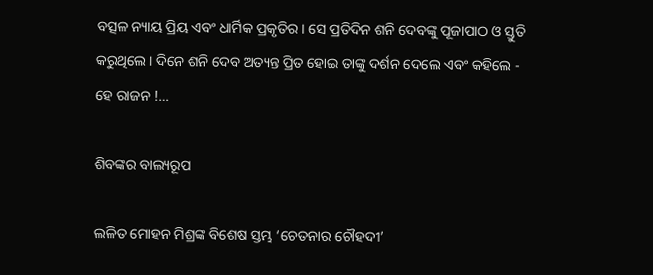ବତ୍ସଳ ନ୍ୟାୟ ପ୍ରିୟ ଏବଂ ଧାର୍ମିକ ପ୍ରକୃତିର। ସେ ପ୍ରତିଦିନ ଶନି ଦେବଙ୍କୁ ପୂଜାପାଠ ଓ ସ୍ତୁତି କରୁଥିଲେ । ଦିନେ ଶନି ଦେବ ଅତ୍ୟନ୍ତ ପ୍ରିତ ହୋଇ ତାଙ୍କୁ ଦର୍ଶନ ଦେଲେ ଏବଂ କହିଲେ - ହେ ରାଜନ !…

ଶିବଙ୍କର ବାଲ୍ୟରୂପ

ଲଳିତ ମୋହନ ମିଶ୍ରଙ୍କ ବିଶେଷ ସ୍ତମ୍ଭ ‘ଚେତନାର ଚୌହଦୀ’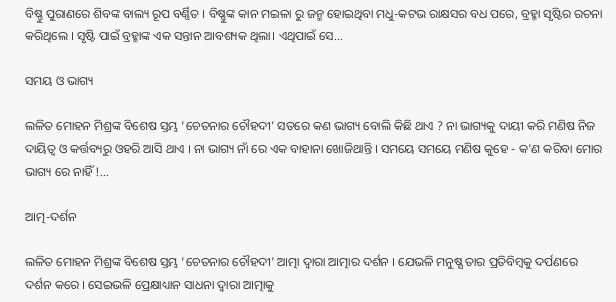ବିଷ୍ଣୁ ପୁରାଣରେ ଶିବଙ୍କ ବାଲ୍ୟ ରୂପ ବର୍ଣ୍ଣିତ । ବିଷ୍ଣୁଙ୍କ କାନ ମଇଳା ରୁ ଜନ୍ମ ହୋଇଥିବା ମଧୁ-କଟଭ ରାକ୍ଷସର ବଧ ପରେ, ବ୍ରହ୍ମା ସୃଷ୍ଟିର ରଚନା କରିଥିଲେ । ସୃଷ୍ଟି ପାଇଁ ବ୍ରହ୍ମାଙ୍କ ଏକ ସନ୍ତାନ ଆବଶ୍ୟକ ଥିଲା। ଏଥିପାଇଁ ସେ…

ସମୟ ଓ ଭାଗ୍ୟ

ଲଳିତ ମୋହନ ମିଶ୍ରଙ୍କ ବିଶେଷ ସ୍ତମ୍ଭ ‘ଚେତନାର ଚୌହଦୀ’ ସତରେ କଣ ଭାଗ୍ୟ ବୋଲି କିଛି ଥାଏ ? ନା ଭାଗ୍ୟକୁ ଦାୟୀ କରି ମଣିଷ ନିଜ ଦାୟିତ୍ଵ ଓ କର୍ତ୍ତବ୍ୟରୁ ଓହରି ଆସି ଥାଏ । ନା ଭାଗ୍ୟ ନାଁ ରେ ଏକ ବାହାନା ଖୋଜିଥାନ୍ତି । ସମୟେ ସମୟେ ମଣିଷ କୁହେ - କ'ଣ କରିବା ମୋର ଭାଗ୍ୟ ରେ ନାହିଁ !…

ଆତ୍ମ-ଦର୍ଶନ

ଲଳିତ ମୋହନ ମିଶ୍ରଙ୍କ ବିଶେଷ ସ୍ତମ୍ଭ ‘ଚେତନାର ଚୌହଦୀ’ ଆତ୍ମା ଦ୍ୱାରା ଆତ୍ମାର ଦର୍ଶନ । ଯେଭଳି ମନୁଷ୍ଯ ତାର ପ୍ରତିବିମ୍ବକୁ ଦର୍ପଣରେ ଦର୍ଶନ କରେ । ସେଇଭଳି ପ୍ରେକ୍ଷାଧ୍ୟାନ ସାଧନା ଦ୍ୱାରା ଆତ୍ମାକୁ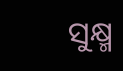ସୁକ୍ଷ୍ମ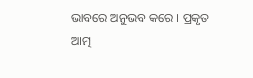ଭାବରେ ଅନୁଭବ କରେ । ପ୍ରକୃତ ଆତ୍ମ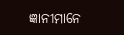ଜ୍ଞାନୀମାନେ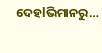ଦେହlଭିମାନରୁ…